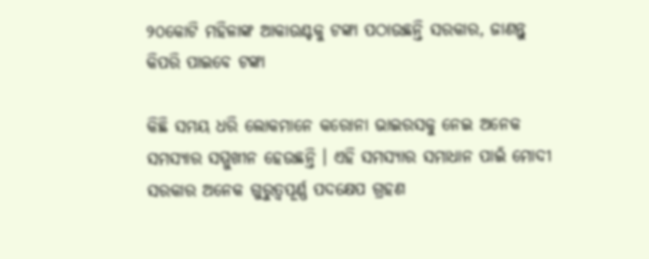୨୦କୋଟି ମହିଳାଙ୍କ ଆକାଉଣ୍ଟକୁ ଟଙ୍କା ପଠାଉଛନ୍ତି ସରକାର, ଜାଣନ୍ତୁ କିପରି ପାଇବେ ଟଙ୍କା

କିଛି ସମୟ ଧରି ଲୋକମାନେ କରୋନା ଭାଇରସକୁ ନେଇ ଅନେକ ସମସ୍ୟାର ସମ୍ମୁଖୀନ ହେଉଛନ୍ତି । ଏହି ସମସ୍ୟାର ସମାଧାନ ପାଇଁ ମୋଦୀ ସରକାର ଅନେକ ଗୁରୁତ୍ୱପୂର୍ଣ୍ଣ ପଦକ୍ଷେପ ଗ୍ରହଣ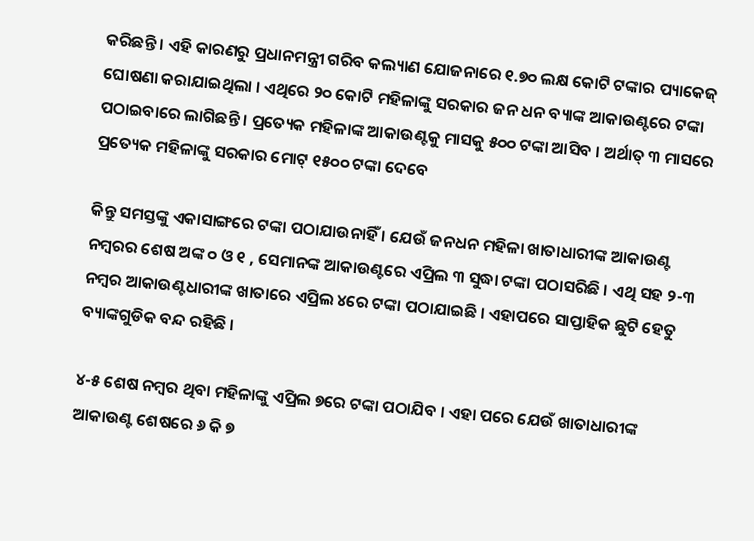କରିଛନ୍ତି । ଏହି କାରଣରୁ ପ୍ରଧାନମନ୍ତ୍ରୀ ଗରିବ କଲ୍ୟାଣ ଯୋଜନାରେ ୧.୭୦ ଲକ୍ଷ କୋଟି ଟଙ୍କାର ପ୍ୟାକେଜ୍ ଘୋଷଣା କରାଯାଇଥିଲା । ଏଥିରେ ୨୦ କୋଟି ମହିଳାଙ୍କୁ ସରକାର ଜନ ଧନ ବ୍ୟାଙ୍କ ଆକାଉଣ୍ଟରେ ଟଙ୍କା ପଠାଇବାରେ ଲାଗିଛନ୍ତି । ପ୍ରତ୍ୟେକ ମହିଳାଙ୍କ ଆକାଉଣ୍ଟକୁ ମାସକୁ ୫୦୦ ଟଙ୍କା ଆସିବ । ଅର୍ଥାତ୍ ୩ ମାସରେ ପ୍ରତ୍ୟେକ ମହିଳାଙ୍କୁ ସରକାର ମୋଟ୍ ୧୫୦୦ ଟଙ୍କା ଦେବେ

କିନ୍ତୁ ସମସ୍ତଙ୍କୁ ଏକାସାଙ୍ଗରେ ଟଙ୍କା ପଠାଯାଉନାହିଁ । ଯେଉଁ ଜନଧନ ମହିଳା ଖାତାଧାରୀଙ୍କ ଆକାଉଣ୍ଟ ନମ୍ବରର ଶେଷ ଅଙ୍କ ୦ ଓ ୧ , ସେମାନଙ୍କ ଆକାଉଣ୍ଟରେ ଏପ୍ରିଲ ୩ ସୁଦ୍ଧା ଟଙ୍କା ପଠାସରିଛି । ଏଥି ସହ ୨-୩ ନମ୍ବର ଆକାଉଣ୍ଟଧାରୀଙ୍କ ଖାତାରେ ଏପ୍ରିଲ ୪ରେ ଟଙ୍କା ପଠାଯାଇଛି । ଏହାପରେ ସାପ୍ତାହିକ ଛୁଟି ହେତୁ ବ୍ୟାଙ୍କଗୁଡିକ ବନ୍ଦ ରହିଛି ।

୪-୫ ଶେଷ ନମ୍ବର ଥିବା ମହିଳାଙ୍କୁ ଏପ୍ରିଲ ୭ରେ ଟଙ୍କା ପଠାଯିବ । ଏହା ପରେ ଯେଉଁ ଖାତାଧାରୀଙ୍କ ଆକାଉଣ୍ଟ ଶେଷରେ ୬ କି ୭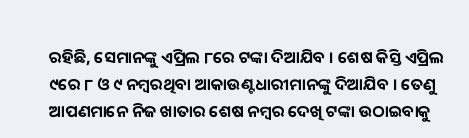ରହିଛି, ସେମାନଙ୍କୁ ଏପ୍ରିଲ ୮ରେ ଟଙ୍କା ଦିଆଯିବ । ଶେଷ କିସ୍ତି ଏପ୍ରିଲ ୯ରେ ୮ ଓ ୯ ନମ୍ବରଥିବା ଆକାଉଣ୍ଟଧାରୀମାନଙ୍କୁ ଦିଆଯିବ । ତେଣୁ ଆପଣମାନେ ନିଜ ଖାତାର ଶେଷ ନମ୍ବର ଦେଖି ଟଙ୍କା ଉଠାଇବାକୁ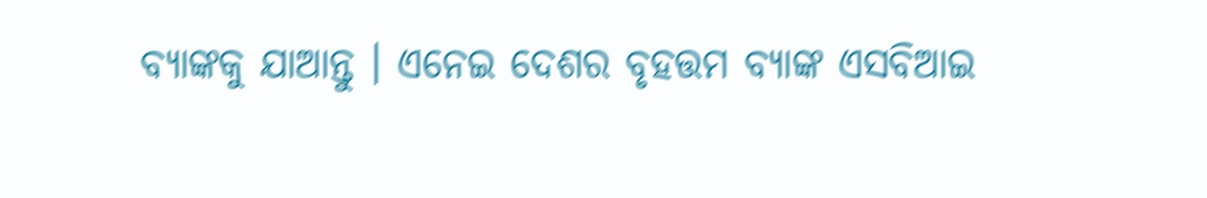ବ୍ୟାଙ୍କକୁ ଯାଆନ୍ତୁ । ଏନେଇ ଦେଶର ବୃହତ୍ତମ ବ୍ୟାଙ୍କ ଏସବିଆଇ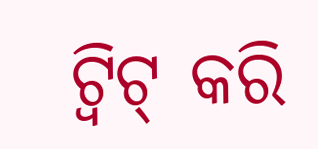ଟ୍ୱିଟ୍ କରି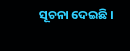ସୂଚନା ଦେଇଛି ।